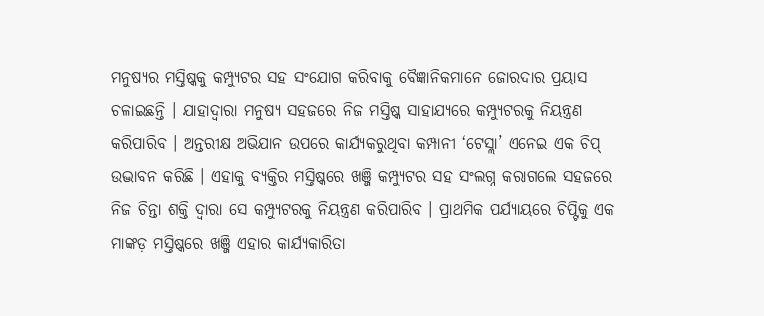ମନୁଷ୍ୟର ମସ୍ତିଷ୍କକୁ କମ୍ପ୍ୟୁଟର ସହ ସଂଯୋଗ କରିବାକୁ ବୈଜ୍ଞାନିକମାନେ ଜୋରଦାର ପ୍ରୟାସ ଚଳାଇଛନ୍ତି । ଯାହାଦ୍ୱାରା ମନୁଷ୍ୟ ସହଜରେ ନିଜ ମସ୍ତିଷ୍କ ସାହାଯ୍ୟରେ କମ୍ପ୍ୟୁଟରକୁ ନିୟନ୍ତ୍ରଣ କରିପାରିବ । ଅନ୍ତରୀକ୍ଷ ଅଭିଯାନ ଉପରେ କାର୍ଯ୍ୟକରୁଥିବା କମ୍ପାନୀ ‘ଟେସ୍ଲା’ ଏନେଇ ଏକ ଚିପ୍ ଉଦ୍ଭାବନ କରିଛି । ଏହାକୁ ବ୍ୟକ୍ତିର ମସ୍ତିଷ୍କରେ ଖଞ୍ଜି କମ୍ପ୍ୟୁଟର ସହ ସଂଲଗ୍ନ କରାଗଲେ ସହଜରେ ନିଜ ଚିନ୍ତା ଶକ୍ତି ଦ୍ୱାରା ସେ କମ୍ପ୍ୟୁଟରକୁ ନିୟନ୍ତ୍ରଣ କରିପାରିବ । ପ୍ରାଥମିକ ପର୍ଯ୍ୟାୟରେ ଚିପ୍ଟିକୁ ଏକ ମାଙ୍କଡ଼ ମସ୍ତିଷ୍କରେ ଖଞ୍ଜି ଏହାର କାର୍ଯ୍ୟକାରିତା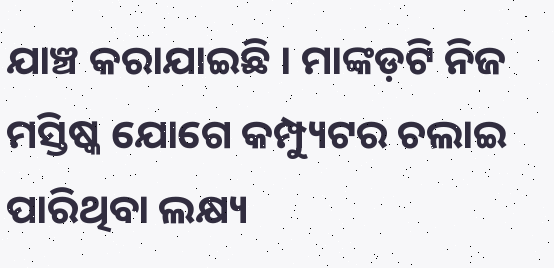ଯାଞ୍ଚ କରାଯାଇଛି । ମାଙ୍କଡ଼ଟି ନିଜ ମସ୍ତିଷ୍କ ଯୋଗେ କମ୍ପ୍ୟୁଟର ଚଲାଇ ପାରିଥିବା ଲକ୍ଷ୍ୟ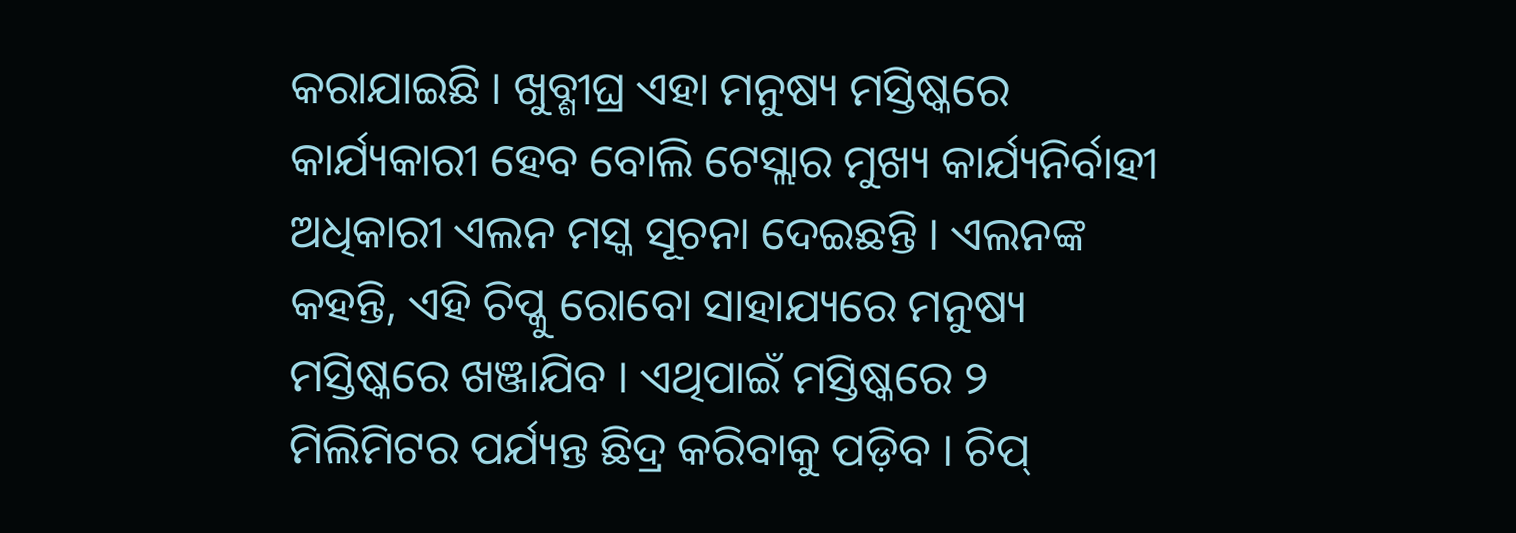କରାଯାଇଛି । ଖୁବ୍ଶୀଘ୍ର ଏହା ମନୁଷ୍ୟ ମସ୍ତିଷ୍କରେ କାର୍ଯ୍ୟକାରୀ ହେବ ବୋଲି ଟେସ୍ଲାର ମୁଖ୍ୟ କାର୍ଯ୍ୟନିର୍ବାହୀ ଅଧିକାରୀ ଏଲନ ମସ୍କ ସୂଚନା ଦେଇଛନ୍ତି । ଏଲନଙ୍କ କହନ୍ତି, ଏହି ଚିପ୍କୁ ରୋବୋ ସାହାଯ୍ୟରେ ମନୁଷ୍ୟ ମସ୍ତିଷ୍କରେ ଖଞ୍ଜାଯିବ । ଏଥିପାଇଁ ମସ୍ତିଷ୍କରେ ୨ ମିଲିମିଟର ପର୍ଯ୍ୟନ୍ତ ଛିଦ୍ର କରିବାକୁ ପଡ଼ିବ । ଚିପ୍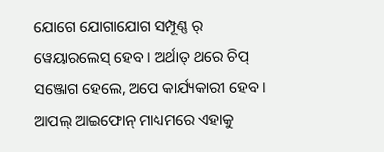ଯୋଗେ ଯୋଗାଯୋଗ ସମ୍ପୂଣ୍ଣ ର୍ ୱେୟାରଲେସ୍ ହେବ । ଅର୍ଥାତ୍ ଥରେ ଚିପ୍ ସଞ୍ଜୋଗ ହେଲେ, ଅପେ କାର୍ଯ୍ୟକାରୀ ହେବ । ଆପଲ୍ ଆଇଫୋନ୍ ମାଧ୍ୟମରେ ଏହାକୁ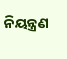ନିୟନ୍ତ୍ରଣ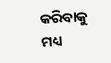କରିବାକୁ ମଧ୍ୟ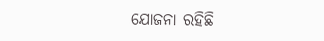ଯୋଜନା ରହିଛି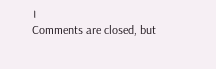।
Comments are closed, but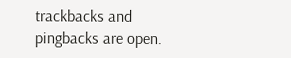trackbacks and pingbacks are open.